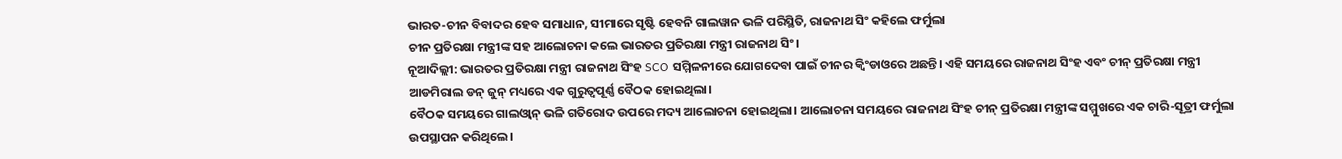ଭାରତ-ଚୀନ ବିବାଦର ହେବ ସମାଧାନ, ସୀମାରେ ସୃଷ୍ଟି ହେବନି ଗାଲୱାନ ଭଳି ପରିସ୍ଥିତି, ରାଜନାଥ ସିଂ କହିଲେ ଫର୍ମୁଲା
ଚୀନ ପ୍ରତିରକ୍ଷା ମନ୍ତ୍ରୀଙ୍କ ସହ ଆଲୋଚନା କଲେ ଭାରତର ପ୍ରତିରକ୍ଷା ମନ୍ତ୍ରୀ ରାଜନାଥ ସିଂ।
ନୂଆଦିଲ୍ଲୀ: ଭାରତର ପ୍ରତିରକ୍ଷା ମନ୍ତ୍ରୀ ରାଜନାଥ ସିଂହ SCO ସମ୍ମିଳନୀରେ ଯୋଗଦେବା ପାଇଁ ଚୀନର କ୍ୱିଂଡାଓରେ ଅଛନ୍ତି। ଏହି ସମୟରେ ରାଜନାଥ ସିଂହ ଏବଂ ଚୀନ୍ ପ୍ରତିରକ୍ଷା ମନ୍ତ୍ରୀ ଆଡମିରାଲ ଡନ୍ ଜୁନ୍ ମଧ୍ୟରେ ଏକ ଗୁରୁତ୍ୱପୂର୍ଣ୍ଣ ବୈଠକ ହୋଇଥିଲା।
ବୈଠକ ସମୟରେ ଗାଲଓ୍ୱାନ୍ ଭଳି ଗତିରୋଦ ଉପରେ ମଦ୍ୟ ଆଲୋଚନା ହୋଇଥିଲା। ଆଲୋଚନା ସମୟରେ ରାଜନାଥ ସିଂହ ଚୀନ୍ ପ୍ରତିରକ୍ଷା ମନ୍ତ୍ରୀଙ୍କ ସମ୍ମୁଖରେ ଏକ ଚାରି-ସୂତ୍ରୀ ଫର୍ମୁଲା ଉପସ୍ଥାପନ କରିଥିଲେ।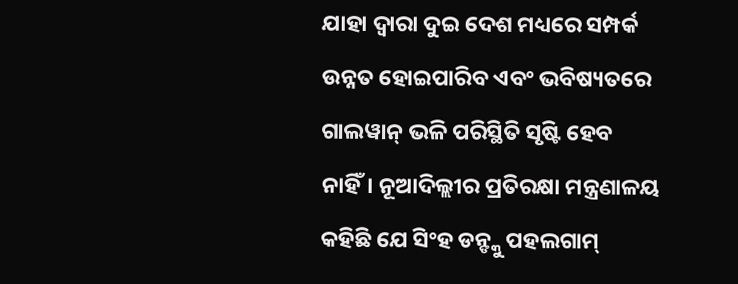ଯାହା ଦ୍ଵାରା ଦୁଇ ଦେଶ ମଧ୍ୟରେ ସମ୍ପର୍କ ଉନ୍ନତ ହୋଇପାରିବ ଏବଂ ଭବିଷ୍ୟତରେ ଗାଲୱାନ୍ ଭଳି ପରିସ୍ଥିତି ସୃଷ୍ଟି ହେବ ନାହିଁ। ନୂଆଦିଲ୍ଲୀର ପ୍ରତିରକ୍ଷା ମନ୍ତ୍ରଣାଳୟ କହିଛି ଯେ ସିଂହ ଡନ୍ଙ୍କୁ ପହଲଗାମ୍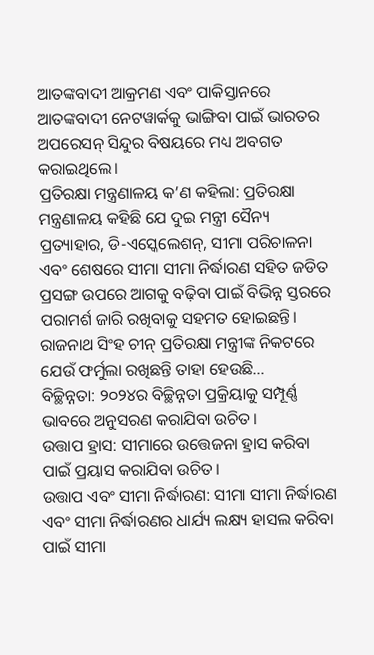ଆତଙ୍କବାଦୀ ଆକ୍ରମଣ ଏବଂ ପାକିସ୍ତାନରେ ଆତଙ୍କବାଦୀ ନେଟୱାର୍କକୁ ଭାଙ୍ଗିବା ପାଇଁ ଭାରତର ଅପରେସନ୍ ସିନ୍ଦୁର ବିଷୟରେ ମଧ୍ୟ ଅବଗତ କରାଇଥିଲେ।
ପ୍ରତିରକ୍ଷା ମନ୍ତ୍ରଣାଳୟ କ’ଣ କହିଲା: ପ୍ରତିରକ୍ଷା ମନ୍ତ୍ରଣାଳୟ କହିଛି ଯେ ଦୁଇ ମନ୍ତ୍ରୀ ସୈନ୍ୟ ପ୍ରତ୍ୟାହାର, ଡି-ଏସ୍କେଲେଶନ୍, ସୀମା ପରିଚାଳନା ଏବଂ ଶେଷରେ ସୀମା ସୀମା ନିର୍ଦ୍ଧାରଣ ସହିତ ଜଡିତ ପ୍ରସଙ୍ଗ ଉପରେ ଆଗକୁ ବଢ଼ିବା ପାଇଁ ବିଭିନ୍ନ ସ୍ତରରେ ପରାମର୍ଶ ଜାରି ରଖିବାକୁ ସହମତ ହୋଇଛନ୍ତି। ରାଜନାଥ ସିଂହ ଚୀନ୍ ପ୍ରତିରକ୍ଷା ମନ୍ତ୍ରୀଙ୍କ ନିକଟରେ ଯେଉଁ ଫର୍ମୁଲା ରଖିଛନ୍ତି ତାହା ହେଉଛି…
ବିଚ୍ଛିନ୍ନତା: ୨୦୨୪ର ବିଚ୍ଛିନ୍ନତା ପ୍ରକ୍ରିୟାକୁ ସମ୍ପୂର୍ଣ୍ଣ ଭାବରେ ଅନୁସରଣ କରାଯିବା ଉଚିତ।
ଉତ୍ତାପ ହ୍ରାସ: ସୀମାରେ ଉତ୍ତେଜନା ହ୍ରାସ କରିବା ପାଇଁ ପ୍ରୟାସ କରାଯିବା ଉଚିତ।
ଉତ୍ତାପ ଏବଂ ସୀମା ନିର୍ଦ୍ଧାରଣ: ସୀମା ସୀମା ନିର୍ଦ୍ଧାରଣ ଏବଂ ସୀମା ନିର୍ଦ୍ଧାରଣର ଧାର୍ଯ୍ୟ ଲକ୍ଷ୍ୟ ହାସଲ କରିବା ପାଇଁ ସୀମା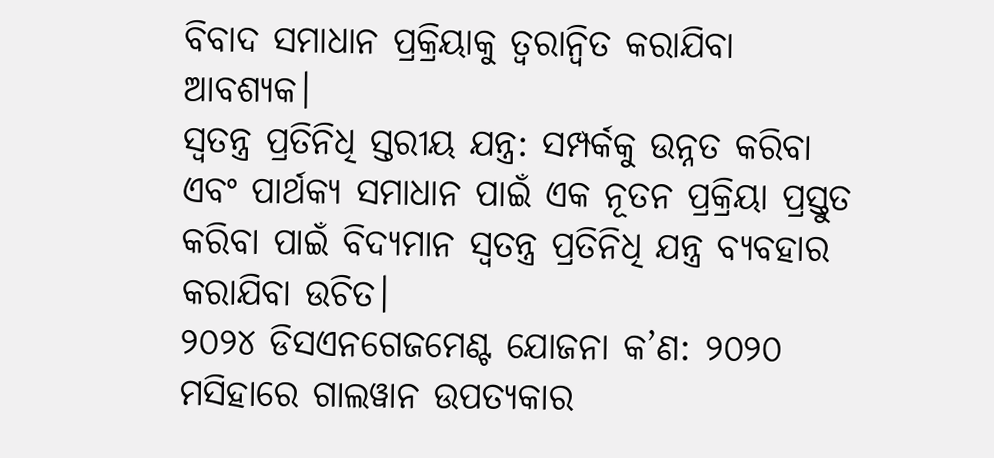ବିବାଦ ସମାଧାନ ପ୍ରକ୍ରିୟାକୁ ତ୍ୱରାନ୍ୱିତ କରାଯିବା ଆବଶ୍ୟକ।
ସ୍ୱତନ୍ତ୍ର ପ୍ରତିନିଧି ସ୍ତରୀୟ ଯନ୍ତ୍ର: ସମ୍ପର୍କକୁ ଉନ୍ନତ କରିବା ଏବଂ ପାର୍ଥକ୍ୟ ସମାଧାନ ପାଇଁ ଏକ ନୂତନ ପ୍ରକ୍ରିୟା ପ୍ରସ୍ତୁତ କରିବା ପାଇଁ ବିଦ୍ୟମାନ ସ୍ୱତନ୍ତ୍ର ପ୍ରତିନିଧି ଯନ୍ତ୍ର ବ୍ୟବହାର କରାଯିବା ଉଚିତ।
୨୦୨୪ ଡିସଏନଗେଜମେଣ୍ଟ ଯୋଜନା କ’ଣ: ୨୦୨୦ ମସିହାରେ ଗାଲୱାନ ଉପତ୍ୟକାର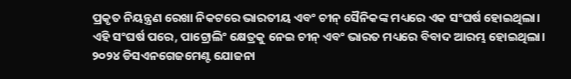ପ୍ରକୃତ ନିୟନ୍ତ୍ରଣ ରେଖା ନିକଟରେ ଭାରତୀୟ ଏବଂ ଚୀନ୍ ସୈନିକଙ୍କ ମଧ୍ୟରେ ଏକ ସଂଘର୍ଷ ହୋଇଥିଲା।
ଏହି ସଂଘର୍ଷ ପରେ, ପାଟ୍ରୋଲିଂ କ୍ଷେତ୍ରକୁ ନେଇ ଚୀନ୍ ଏବଂ ଭାରତ ମଧ୍ୟରେ ବିବାଦ ଆରମ୍ଭ ହୋଇଥିଲା। ୨୦୨୪ ଡିସଏନଗେଜମେଣ୍ଟ ଯୋଜନା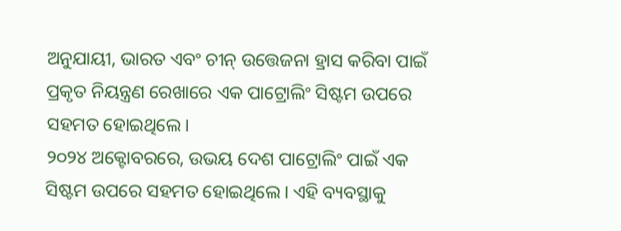ଅନୁଯାୟୀ, ଭାରତ ଏବଂ ଚୀନ୍ ଉତ୍ତେଜନା ହ୍ରାସ କରିବା ପାଇଁ ପ୍ରକୃତ ନିୟନ୍ତ୍ରଣ ରେଖାରେ ଏକ ପାଟ୍ରୋଲିଂ ସିଷ୍ଟମ ଉପରେ ସହମତ ହୋଇଥିଲେ।
୨୦୨୪ ଅକ୍ଟୋବରରେ, ଉଭୟ ଦେଶ ପାଟ୍ରୋଲିଂ ପାଇଁ ଏକ ସିଷ୍ଟମ ଉପରେ ସହମତ ହୋଇଥିଲେ। ଏହି ବ୍ୟବସ୍ଥାକୁ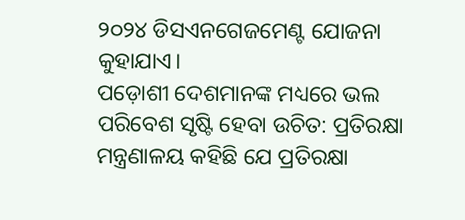୨୦୨୪ ଡିସଏନଗେଜମେଣ୍ଟ ଯୋଜନା କୁହାଯାଏ।
ପଡ଼ୋଶୀ ଦେଶମାନଙ୍କ ମଧ୍ୟରେ ଭଲ ପରିବେଶ ସୃଷ୍ଟି ହେବା ଉଚିତ: ପ୍ରତିରକ୍ଷା ମନ୍ତ୍ରଣାଳୟ କହିଛି ଯେ ପ୍ରତିରକ୍ଷା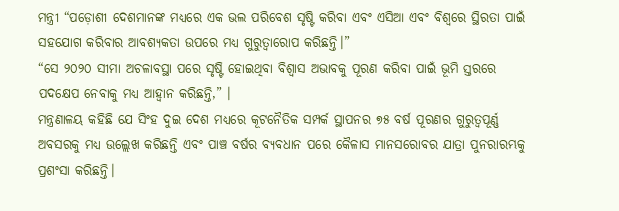ମନ୍ତ୍ରୀ “ପଡ଼ୋଶୀ ଦେଶମାନଙ୍କ ମଧ୍ୟରେ ଏକ ଭଲ ପରିବେଶ ସୃଷ୍ଟି କରିବା ଏବଂ ଏସିଆ ଏବଂ ବିଶ୍ୱରେ ସ୍ଥିରତା ପାଇଁ ସହଯୋଗ କରିବାର ଆବଶ୍ୟକତା ଉପରେ ମଧ୍ୟ ଗୁରୁତ୍ୱାରୋପ କରିଛନ୍ତି।”
“ସେ ୨୦୨୦ ସୀମା ଅଚଳାବସ୍ଥା ପରେ ସୃଷ୍ଟି ହୋଇଥିବା ବିଶ୍ୱାସ ଅଭାବକୁ ପୂରଣ କରିବା ପାଇଁ ଭୂମି ସ୍ତରରେ ପଦକ୍ଷେପ ନେବାକୁ ମଧ୍ୟ ଆହ୍ୱାନ କରିଛନ୍ତି,” ।
ମନ୍ତ୍ରଣାଳୟ କହିଛି ଯେ ସିଂହ ଦୁଇ ଦେଶ ମଧ୍ୟରେ କୂଟନୈତିକ ସମ୍ପର୍କ ସ୍ଥାପନର ୭୫ ବର୍ଷ ପୂରଣର ଗୁରୁତ୍ୱପୂର୍ଣ୍ଣ ଅବସରକୁ ମଧ୍ୟ ଉଲ୍ଲେଖ କରିଛନ୍ତି ଏବଂ ପାଞ୍ଚ ବର୍ଷର ବ୍ୟବଧାନ ପରେ କୈଳାସ ମାନସରୋବର ଯାତ୍ରା ପୁନରାରମ୍ଭକୁ ପ୍ରଶଂସା କରିଛନ୍ତି।